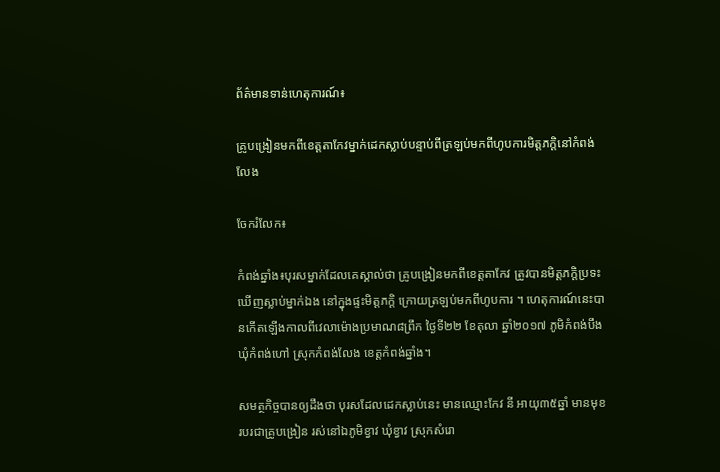ព័ត៌មានទាន់ហេតុការណ៍៖

គ្រូបង្រៀនមកពីខេត្តតាកែវម្នាក់ដេកស្លាប់បន្ទាប់ពីត្រឡប់មកពីហូបការមិត្តភក្តិនៅកំពង់លែង

ចែករំលែក៖

កំពង់ឆ្នាំង៖បុរសម្នាក់ដែលគេស្គាល់ថា គ្រូបង្រៀនមកពីខេត្តតាកែវ ត្រូវបានមិត្តភក្តិប្រទះឃើញស្លាប់ម្នាក់ឯង នៅក្នុងផ្ទះមិត្តភក្តិ ក្រោយត្រឡប់មកពីហូបការ ។ ហេតុការណ៍នេះបានកើតឡើងកាលពីវេលាម៉ោងប្រមាណ៨ព្រឹក ថ្ងៃទី២២ ខែតុលា ឆ្នាំ២០១៧ ភូមិកំពង់បឹង ឃុំកំពង់ហៅ ស្រុកកំពង់លែង ខេត្តកំពង់ឆ្នាំង។

សមត្ថកិច្ចបានឲ្យដឹងថា បុរសដែលដេកស្លាប់នេះ មានឈ្មោះកែវ នី អាយុ៣៥ឆ្នាំ មានមុខរបរជាគ្រូបង្រៀន រស់នៅឯភូមិខ្វាវ ឃុំខ្វាវ ស្រុកសំរោ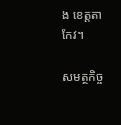ង ខេត្តតាកែវ។

សមត្ថកិច្ច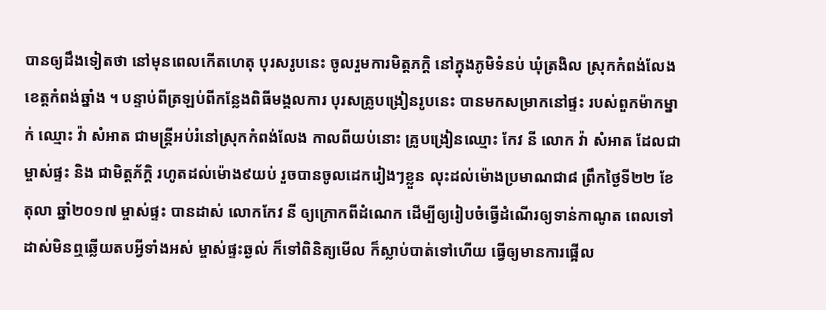បានឲ្យដឹងទៀតថា នៅមុនពេលកើតហេតុ បុរសរូបនេះ ចូលរួមការមិត្តភក្តិ នៅក្នុងភូមិទំនប់ ឃុំត្រងិល ស្រុកកំពង់លែង ខេត្តកំពង់ឆ្នាំង ។ បន្ទាប់ពីត្រឡប់ពីកន្លែងពិធីមង្គលការ បុរសគ្រូបង្រៀនរូបនេះ បានមកសម្រាកនៅផ្ទះ របស់ពួកម៉ាកម្នាក់ ឈ្មោះ វ៉ា សំអាត ជាមន្រ្តីអប់រំនៅស្រុកកំពង់លែង កាលពីយប់នោះ គ្រូបង្រៀនឈ្មោះ កែវ នី លោក វ៉ា សំអាត ដែលជាម្ចាស់ផ្ទះ និង ជាមិត្តភ័ក្តិ រហូតដល់ម៉ោង៩យប់ រួចបានចូលដេករៀងៗខ្លួន លុះដល់ម៉ោងប្រមាណជា៨ ព្រឹកថ្ងៃទី២២ ខែតុលា ឆ្នាំ២០១៧ ម្ចាស់ផ្ទះ បានដាស់ លោកកែវ នី ឲ្យក្រោកពីដំណេក ដើម្បីឲ្យរៀបចំធ្វើដំណើរឲ្យទាន់កាណូត ពេលទៅដាស់មិនឮឆ្លើយតបអ្វីទាំងអស់ ម្ចាស់ផ្ទះឆ្ងល់ ក៏ទៅពិនិត្យមើល ក៏ស្លាប់បាត់ទៅហើយ ធ្វើឲ្យមានការផ្អើល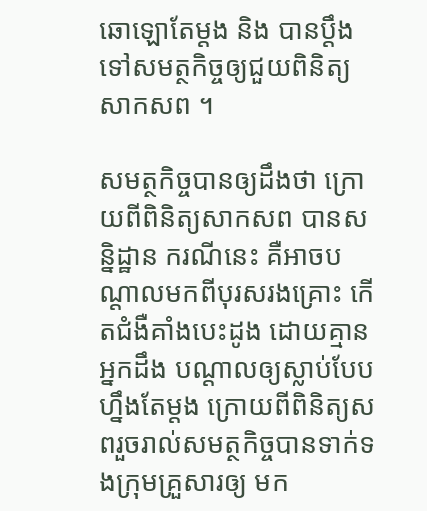ឆោឡោតែម្តង និង បានប្តឹងទៅសមត្ថកិច្ចឲ្យជួយពិនិត្យសាកសព ។

សមត្ថកិច្ចបានឲ្យដឹងថា ក្រោយពីពិនិត្យសាកសព បានសន្និដ្ឋាន ករណីនេះ គឺអាចបណ្តាលមកពីបុរសរងគ្រោះ កើតជំងឺគាំងបេះដូង ដោយគ្មានអ្នកដឹង បណ្តាលឲ្យស្លាប់បែបហ្នឹងតែម្តង ក្រោយពីពិនិត្យសពរួចរាល់សមត្ថកិច្ចបានទាក់ទងក្រុមគ្រួសារឲ្យ មក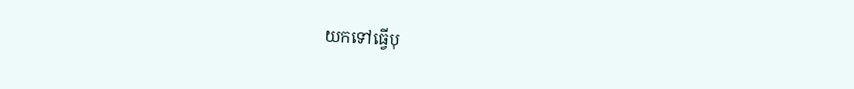យកទៅធ្វើបុ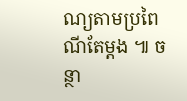ណ្យតាមប្រពៃណីតែម្តង ៕ ចន្ថា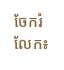ចែករំលែក៖